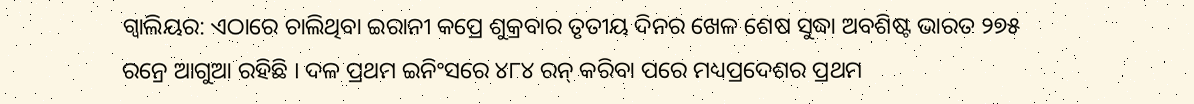ଗ୍ୱାଲିୟର: ଏଠାରେ ଚାଲିଥିବା ଇରାନୀ କପ୍ରେ ଶୁକ୍ରବାର ତୃତୀୟ ଦିନର ଖେଳ ଶେଷ ସୁଦ୍ଧା ଅବଶିଷ୍ଟ ଭାରତ ୨୭୫ ରନ୍ରେ ଆଗୁଆ ରହିଛି । ଦଳ ପ୍ରଥମ ଇନିଂସରେ ୪୮୪ ରନ୍ କରିବା ପରେ ମଧ୍ୟପ୍ରଦେଶର ପ୍ରଥମ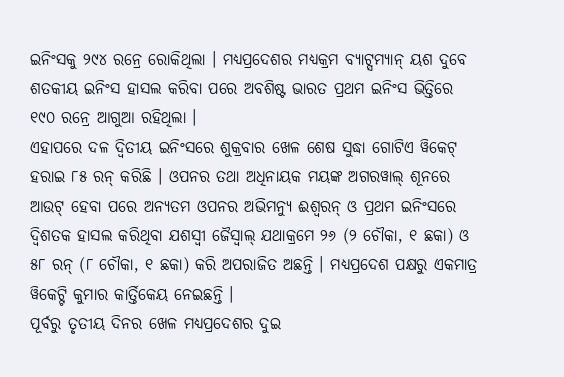ଇନିଂସକୁ ୨୯୪ ରନ୍ରେ ରୋକିଥିଲା । ମଧ୍ୟପ୍ରଦେଶର ମଧ୍ୟକ୍ରମ ବ୍ୟାଟ୍ସମ୍ୟାନ୍ ୟଶ ଦୁବେ ଶତକୀୟ ଇନିଂସ ହାସଲ କରିବା ପରେ ଅବଶିଷ୍ଟ ଭାରତ ପ୍ରଥମ ଇନିଂସ ଭିତ୍ତିରେ ୧୯୦ ରନ୍ରେ ଆଗୁଆ ରହିଥିଲା ।
ଏହାପରେ ଦଳ ଦ୍ୱିତୀୟ ଇନିଂସରେ ଶୁକ୍ରବାର ଖେଳ ଶେଷ ସୁଦ୍ଧା ଗୋଟିଏ ୱିକେଟ୍ ହରାଇ ୮୫ ରନ୍ କରିଛି । ଓପନର ତଥା ଅଧିନାୟକ ମୟଙ୍କ ଅଗରୱାଲ୍ ଶୂନରେ ଆଉଟ୍ ହେବା ପରେ ଅନ୍ୟତମ ଓପନର ଅଭିମନ୍ୟୁ ଈଶ୍ୱରନ୍ ଓ ପ୍ରଥମ ଇନିଂସରେ ଦ୍ୱିଶତକ ହାସଲ କରିଥିବା ଯଶସ୍ୱୀ ଜୈସ୍ୱାଲ୍ ଯଥାକ୍ରମେ ୨୬ (୨ ଚୌକା, ୧ ଛକା) ଓ ୫୮ ରନ୍ (୮ ଚୌକା, ୧ ଛକା) କରି ଅପରାଜିତ ଅଛନ୍ତି । ମଧ୍ୟପ୍ରଦେଶ ପକ୍ଷରୁ ଏକମାତ୍ର ୱିକେଟ୍ଟି କୁମାର କାର୍ତ୍ତିକେୟ ନେଇଛନ୍ତି ।
ପୂର୍ବରୁ ତୃତୀୟ ଦିନର ଖେଳ ମଧ୍ୟପ୍ରଦେଶର ଦୁଇ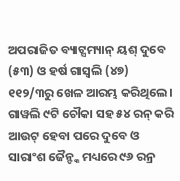ଅପରାଜିତ ବ୍ୟାଟ୍ସମ୍ୟାନ୍ ୟଶ୍ ଦୁବେ (୫୩) ଓ ହର୍ଷ ଗାସ୍ୱଲି (୪୭) ୧୧୨/୩ରୁ ଖେଳ ଆରମ୍ଭ କରିଥିଲେ । ଗାୱଲି ୯ଟି ଚୌକା ସହ ୫୪ ରନ୍ କରି ଆଉଟ୍ ହେବା ପରେ ଦୁବେ ଓ ସାରାଂଶ ଜୈନ୍ଙ୍କ ମଧ୍ୟରେ ୯୬ ରନ୍ର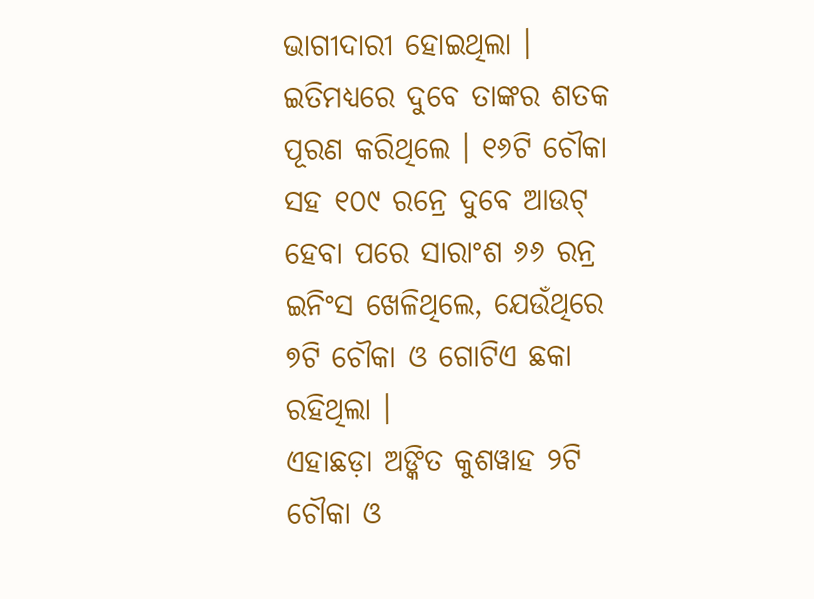ଭାଗୀଦାରୀ ହୋଇଥିଲା । ଇତିମଧ୍ୟରେ ଦୁବେ ତାଙ୍କର ଶତକ ପୂରଣ କରିଥିଲେ । ୧୬ଟି ଚୌକା ସହ ୧୦୯ ରନ୍ରେ ଦୁବେ ଆଉଟ୍ ହେବା ପରେ ସାରାଂଶ ୬୬ ରନ୍ର ଇନିଂସ ଖେଳିଥିଲେ, ଯେଉଁଥିରେ ୭ଟି ଚୌକା ଓ ଗୋଟିଏ ଛକା ରହିଥିଲା ।
ଏହାଛଡ଼ା ଅଙ୍କିତ କୁଶୱାହ ୨ଟି ଚୌକା ଓ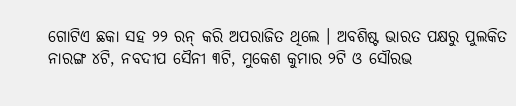ଗୋଟିଏ ଛକା ସହ ୨୨ ରନ୍ କରି ଅପରାଜିତ ଥିଲେ । ଅବଶିଷ୍ଟ ଭାରତ ପକ୍ଷରୁ ପୁଲକିତ ନାରଙ୍ଗ ୪ଟି, ନବଦୀପ ସୈନୀ ୩ଟି, ମୁକେଶ କୁମାର ୨ଟି ଓ ସୌରଭ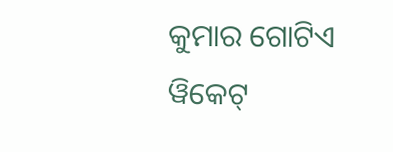କୁମାର ଗୋଟିଏ ୱିକେଟ୍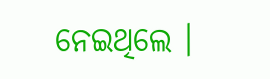ନେଇଥିଲେ ।